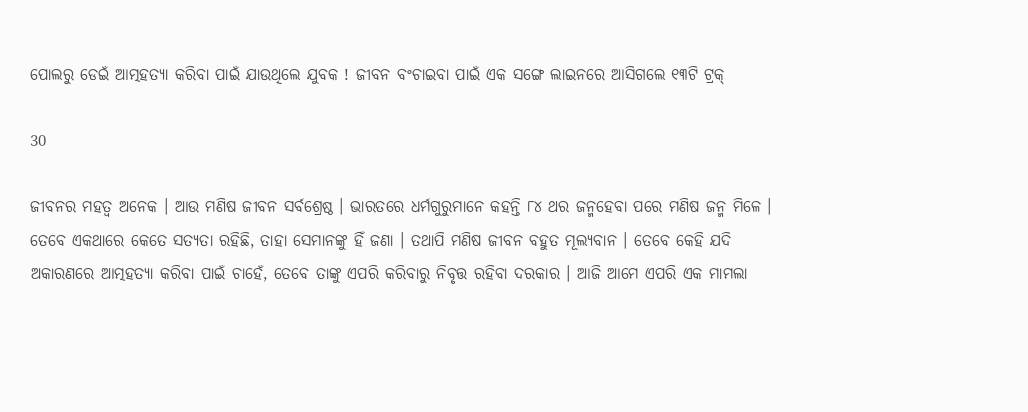ପୋଲରୁ ଡେଇଁ ଆତ୍ମହତ୍ୟା କରିବା ପାଇଁ ଯାଉଥିଲେ ଯୁବକ ! ଜୀବନ ବଂଚାଇବା ପାଇଁ ଏକ ସଙ୍ଗେ ଲାଇନରେ ଆସିଗଲେ ୧୩ଟି ଟ୍ରକ୍

30

ଜୀବନର ମହତ୍ୱ ଅନେକ । ଆଉ ମଣିଷ ଜୀବନ ସର୍ବଶ୍ରେଷ୍ଠ । ଭାରତରେ ଧର୍ମଗୁରୁମାନେ କହନ୍ତି ୮୪ ଥର ଜନ୍ମହେବା ପରେ ମଣିଷ ଜନ୍ମ ମିଳେ । ତେବେ ଏକଥାରେ କେତେ ସତ୍ୟତା ରହିଛି, ତାହା ସେମାନଙ୍କୁ ହିଁ ଜଣା । ତଥାପି ମଣିଷ ଜୀବନ ବହୁତ ମୂଲ୍ୟବାନ । ତେବେ କେହି ଯଦି ଅକାରଣରେ ଆତ୍ମହତ୍ୟା କରିବା ପାଇଁ ଚାହେଁ, ତେବେ ତାଙ୍କୁ ଏପରି କରିବାରୁ ନିବୃତ୍ତ ରହିବା ଦରକାର । ଆଜି ଆମେ ଏପରି ଏକ ମାମଲା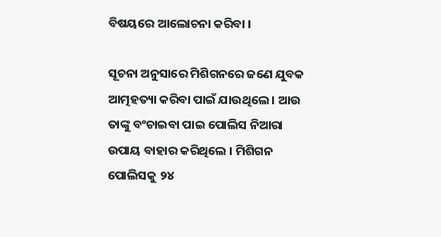ବିଷୟରେ ଆଲୋଚନା କରିବା ।

ସୂଚନା ଅନୁସାରେ ମିଶିଗନରେ ଜଣେ ଯୁବକ ଆତ୍ମହତ୍ୟା କରିବା ପାଇଁ ଯାଉଥିଲେ । ଆଉ ତାଙ୍କୁ ବଂଚାଇବା ପାଇ ପୋଲିସ ନିଆରା ଉପାୟ ବାହାର କରିଥିଲେ । ମିଶିଗନ ପୋଲିସକୁ ୨୪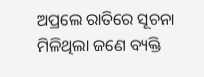ଅପ୍ରଲେ ରାତିରେ ସୂଚନା ମିଳିଥିଲା ଜଣେ ବ୍ୟକ୍ତି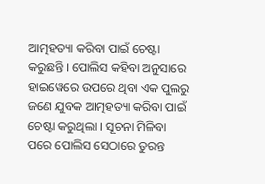ଆତ୍ମହତ୍ୟା କରିବା ପାଇଁ ଚେଷ୍ଟା କରୁଛନ୍ତି । ପୋଲିସ କହିବା ଅନୁସାରେ ହାଇୱେରେ ଉପରେ ଥିବା ଏକ ପୁଲରୁ ଜଣେ ଯୁବକ ଆତ୍ମହତ୍ୟା କରିବା ପାଇଁ ଚେଷ୍ଟା କରୁଥିଲା । ସୂଚନା ମିଳିବା ପରେ ପୋଲିସ ସେଠାରେ ତୁରନ୍ତ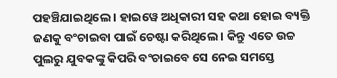ପହଞ୍ଚିଯାଇଥିଲେ । ହାଇୱେ ଅଧିକାରୀ ସହ କଥା ହୋଇ ବ୍ୟକ୍ତି ଜଣକୁ ବଂଚାଇବା ପାଇଁ ଚେଷ୍ଟା କରିଥିଲେ । କିନ୍ତୁ ଏତେ ଉଚ୍ଚ ପୁଲରୁ ଯୁବକଙ୍କୁ କିପରି ବଂଚାଇବେ ସେ ନେଇ ସମସ୍ତେ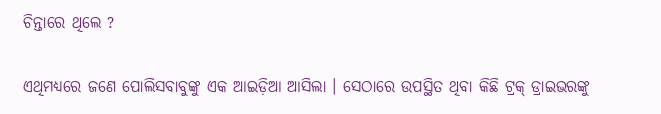ଚିନ୍ତାରେ ଥିଲେ ?

ଏଥିମଧ୍ୟରେ ଜଣେ ପୋଲିସବାବୁଙ୍କୁ ଏକ ଆଇଡ଼ିଆ ଆସିଲା । ସେଠାରେ ଉପସ୍ଥିତ ଥିବା କିଛି ଟ୍ରକ୍ ଡ୍ରାଇଭରଙ୍କୁ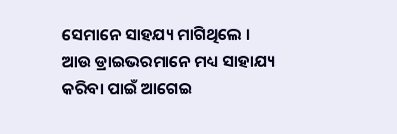ସେମାନେ ସାହଯ୍ୟ ମାଗିଥିଲେ । ଆଉ ଡ୍ରାଇଭରମାନେ ମଧ୍ୟ ସାହାଯ୍ୟ କରିବା ପାଇଁ ଆଗେଇ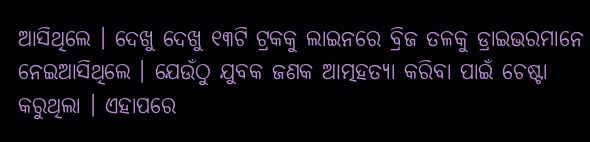ଆସିଥିଲେ । ଦେଖୁ ଦେଖୁ ୧୩ଟି ଟ୍ରକକୁ ଲାଇନରେ ବ୍ରିଜ ତଳକୁ ଡ୍ରାଇଭରମାନେ ନେଇଆସିଥିଲେ । ଯେଉଁଠୁ ଯୁବକ ଜଣକ ଆତ୍ମହତ୍ୟା କରିବା ପାଇଁ ଚେଷ୍ଟା କରୁଥିଲା । ଏହାପରେ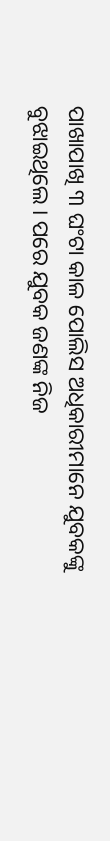ପାଖାପାଖି ୩ ଘଂଟା କାଳ ପୋଲିସ ଅଧିକାରୀମାନେ ଯୁବକଙ୍କୁ ବୁଝାଇଥିଲେ । ପରେ ଯୁବକ ଜଣଙ୍କ ନିଜ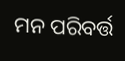ମନ ପରିବର୍ତ୍ତ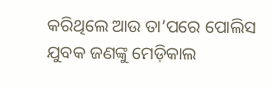କରିଥିଲେ ଆଉ ତା’ପରେ ପୋଲିସ ଯୁବକ ଜଣଙ୍କୁ ମେଡ଼ିକାଲ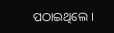ପଠାଇଥିଲେ ।